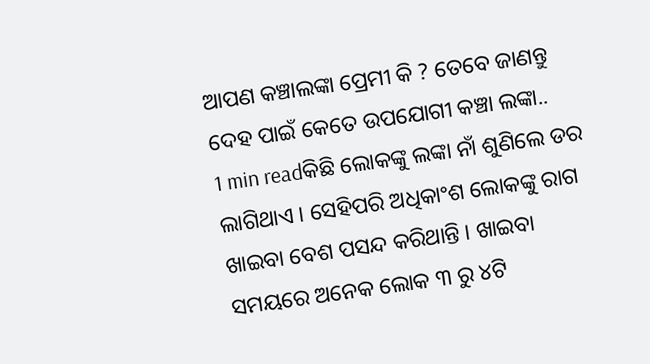ଆପଣ କଞ୍ଚାଲଙ୍କା ପ୍ରେମୀ କି ? ତେବେ ଜାଣନ୍ତୁ ଦେହ ପାଇଁ କେତେ ଉପଯୋଗୀ କଞ୍ଚା ଲଙ୍କା..
1 min readକିଛି ଲୋକଙ୍କୁ ଲଙ୍କା ନାଁ ଶୁଣିଲେ ଡର ଲାଗିଥାଏ । ସେହିପରି ଅଧିକାଂଶ ଲୋକଙ୍କୁ ରାଗ ଖାଇବା ବେଶ ପସନ୍ଦ କରିଥାନ୍ତି । ଖାଇବା ସମୟରେ ଅନେକ ଲୋକ ୩ ରୁ ୪ଟି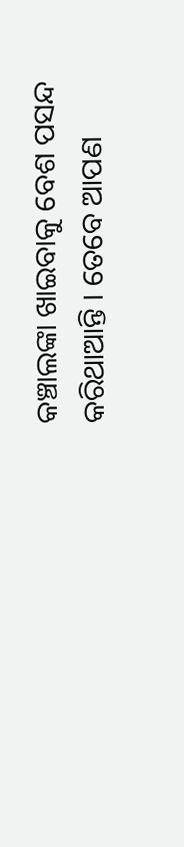କଞ୍ଚାଲଙ୍କା ଖାଇବାକୁ ବେଶ ପସନ୍ଦ କରିଥାଆନ୍ତି । ତେବେ ଆପଣ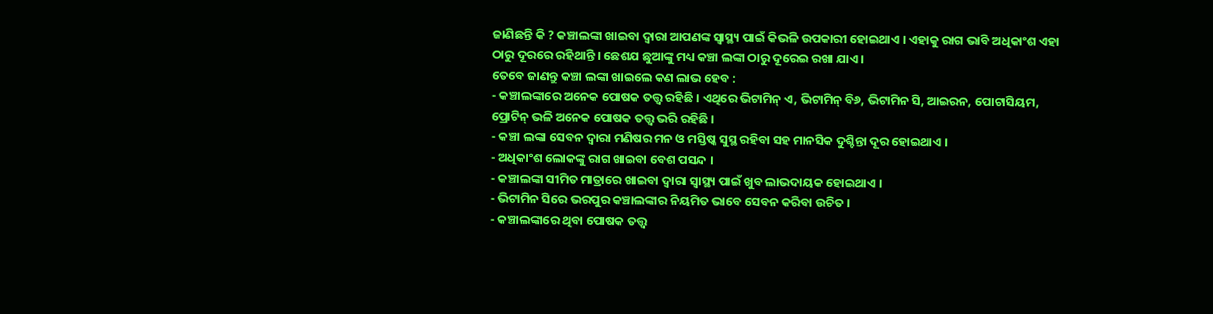ଜାଣିଛନ୍ତି କି ? କଞ୍ଚାଲଙ୍କା ଖାଇବା ଦ୍ୱାରା ଆପଣଙ୍କ ସ୍ୱାସ୍ଥ୍ୟ ପାଇଁ କିଭଳି ଉପକାରୀ ହୋଇଥାଏ । ଏହାକୁ ରାଗ ଭାବି ଅଧିକାଂଶ ଏହା ଠାରୁ ଦୂରରେ ରହିଥାନ୍ତି । ଛେଶଯ ଛୁଆଙ୍କୁ ମଧ୍ୟ କଞ୍ଚା ଲଙ୍କା ଠାରୁ ଦୂରେଇ ରଖା ଯାଏ ।
ତେବେ ଜାଣନ୍ତୁ କଞ୍ଚା ଲଙ୍କା ଖାଇଲେ କଣ ଲାଭ ହେବ :
- କଞ୍ଚାଲଙ୍କାରେ ଅନେକ ପୋଷକ ତତ୍ତ୍ୱ ରହିଛି । ଏଥିରେ ଭିଟାମିନ୍ ଏ, ଭିଟାମିନ୍ ବି୬, ଭିଟାମିନ ସି, ଆଇରନ, ପୋଟାସିୟମ, ପ୍ରୋଟିନ୍ ଭଳି ଅନେକ ପୋଷକ ତତ୍ତ୍ୱ ଭରି ରହିଛି ।
- କଞ୍ଚା ଲଙ୍କା ସେବନ ଦ୍ୱାରା ମଣିଷର ମନ ଓ ମସ୍ତିଷ୍କ ସୁସ୍ଥ ରହିବା ସହ ମାନସିକ ଦୁଶ୍ଚିନ୍ତା ଦୂର ହୋଇଥାଏ ।
- ଅଧିକାଂଶ ଲୋକଙ୍କୁ ରାଗ ଖାଇବା ବେଶ ପସନ୍ଦ ।
- କଞ୍ଚାଲଙ୍କା ସୀମିତ ମାତ୍ରାରେ ଖାଇବା ଦ୍ୱାରା ସ୍ୱାସ୍ଥ୍ୟ ପାଇଁ ଖୁବ ଲାଭଦାୟକ ହୋଇଥାଏ ।
- ଭିଟାମିନ ସିରେ ଭରପୁର କଞ୍ଚାଲଙ୍କାର ନିୟମିତ ଭାବେ ସେବନ କରିବା ଉଚିତ ।
- କଞ୍ଚାଲଙ୍କାରେ ଥିବା ପୋଷକ ତତ୍ତ୍ୱ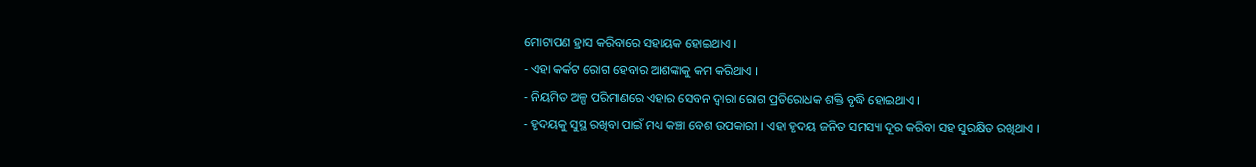ମୋଟାପଣ ହ୍ରାସ କରିବାରେ ସହାୟକ ହୋଇଥାଏ ।
- ଏହା କର୍କଟ ରୋଗ ହେବାର ଆଶଙ୍କାକୁ କମ କରିଥାଏ ।
- ନିୟମିତ ଅଳ୍ପ ପରିମାଣରେ ଏହାର ସେବନ ଦ୍ୱାରା ରୋଗ ପ୍ରତିରୋଧକ ଶକ୍ତି ବୃଦ୍ଧି ହୋଇଥାଏ ।
- ହୃଦୟକୁ ସୁସ୍ଥ ରଖିବା ପାଇଁ ମଧ୍ୟ କଞ୍ଚା ବେଶ ଉପକାରୀ । ଏହା ହୃଦୟ ଜନିତ ସମସ୍ୟା ଦୂର କରିବା ସହ ସୁରକ୍ଷିତ ରଖିଥାଏ ।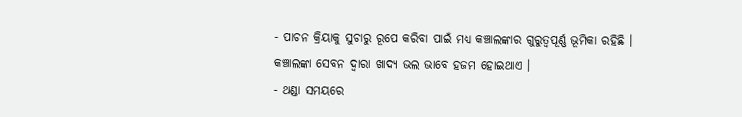- ପାଚନ କ୍ରିୟାକୁ ସୁଚାରୁ ରୂପେ କରିବା ପାଇଁ ମଧ୍ୟ କଞ୍ଚାଲଙ୍କାର ଗୁରୁତ୍ୱପୂର୍ଣ୍ଣ ଭୂମିକା ରହିଛି । କଞ୍ଚାଲଙ୍କା ସେବନ ଦ୍ୱାରା ଖାଦ୍ୟ ଭଲ ଭାବେ ହଜମ ହୋଇଥାଏ ।
- ଥଣ୍ଡା ସମୟରେ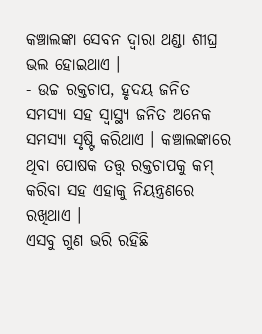କଞ୍ଚାଲଙ୍କା ସେବନ ଦ୍ୱାରା ଥଣ୍ଡା ଶୀଘ୍ର ଭଲ ହୋଇଥାଏ ।
- ଉଚ୍ଚ ରକ୍ତଚାପ, ହୃଦୟ ଜନିତ ସମସ୍ୟା ସହ ସ୍ୱାସ୍ଥ୍ୟ ଜନିତ ଅନେକ ସମସ୍ୟା ସୃଷ୍ଟି କରିଥାଏ । କଞ୍ଚାଲଙ୍କାରେ ଥିବା ପୋଷକ ତତ୍ତ୍ୱ ରକ୍ତଚାପକୁ କମ୍ କରିବା ସହ ଏହାକୁ ନିୟନ୍ତ୍ରଣରେ ରଖିଥାଏ ।
ଏସବୁ ଗୁଣ ଭରି ରହିଛି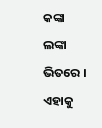କଙ୍କା ଲଙ୍କା ଭିତରେ । ଏହାକୁ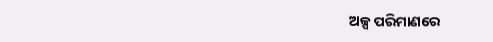ଅଳ୍ପ ପରିମାଣରେ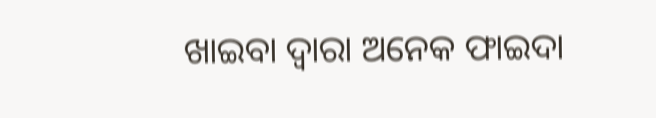ଖାଇବା ଦ୍ୱାରା ଅନେକ ଫାଇଦା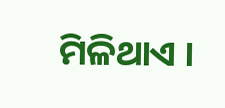ମିଳିଥାଏ ।